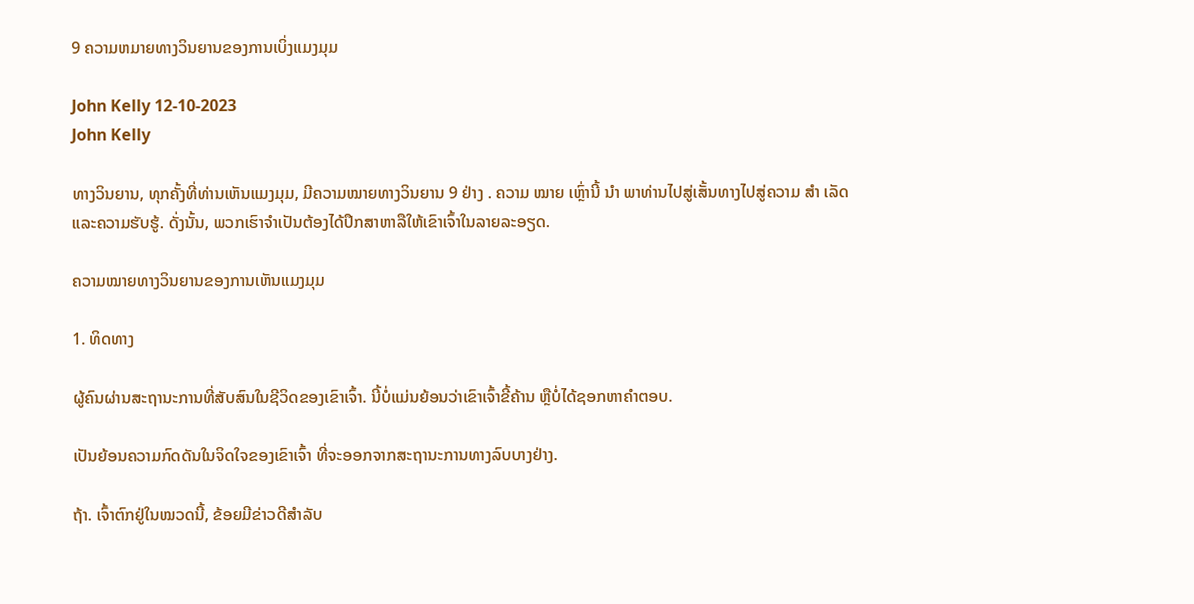9 ຄວາມຫມາຍທາງວິນຍານຂອງການເບິ່ງແມງມຸມ

John Kelly 12-10-2023
John Kelly

ທາງວິນຍານ, ທຸກຄັ້ງທີ່ທ່ານເຫັນແມງມຸມ, ມີຄວາມໝາຍທາງວິນຍານ 9 ຢ່າງ . ຄວາມ ໝາຍ ເຫຼົ່ານີ້ ນຳ ພາທ່ານໄປສູ່ເສັ້ນທາງໄປສູ່ຄວາມ ສຳ ເລັດແລະຄວາມຮັບຮູ້. ດັ່ງນັ້ນ, ພວກເຮົາຈໍາເປັນຕ້ອງໄດ້ປຶກສາຫາລືໃຫ້ເຂົາເຈົ້າໃນລາຍລະອຽດ.

ຄວາມໝາຍທາງວິນຍານຂອງການເຫັນແມງມຸມ

1. ທິດທາງ

ຜູ້ຄົນຜ່ານສະຖານະການທີ່ສັບສົນໃນຊີວິດຂອງເຂົາເຈົ້າ. ນີ້ບໍ່ແມ່ນຍ້ອນວ່າເຂົາເຈົ້າຂີ້ຄ້ານ ຫຼືບໍ່ໄດ້ຊອກຫາຄຳຕອບ.

ເປັນຍ້ອນຄວາມກົດດັນໃນຈິດໃຈຂອງເຂົາເຈົ້າ ທີ່ຈະອອກຈາກສະຖານະການທາງລົບບາງຢ່າງ.

ຖ້າ. ເຈົ້າຕົກຢູ່ໃນໝວດນີ້, ຂ້ອຍມີຂ່າວດີສຳລັບ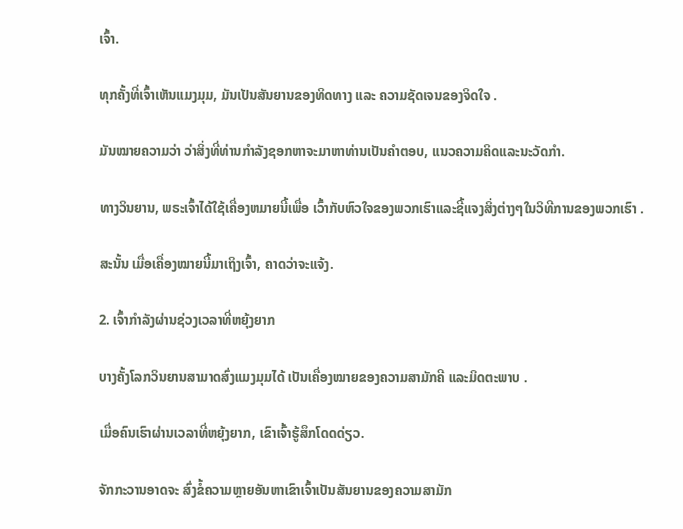ເຈົ້າ.

ທຸກຄັ້ງທີ່ເຈົ້າເຫັນແມງມຸມ, ມັນເປັນສັນຍານຂອງທິດທາງ ແລະ ຄວາມຊັດເຈນຂອງຈິດໃຈ .

ມັນໝາຍຄວາມວ່າ ວ່າສິ່ງທີ່ທ່ານກໍາລັງຊອກຫາຈະມາຫາທ່ານເປັນຄໍາຕອບ, ແນວຄວາມຄິດແລະນະວັດກໍາ.

ທາງວິນຍານ, ພຣະເຈົ້າໄດ້ໃຊ້ເຄື່ອງຫມາຍນີ້ເພື່ອ ເວົ້າກັບຫົວໃຈຂອງພວກເຮົາແລະຊີ້ແຈງສິ່ງຕ່າງໆໃນວິທີການຂອງພວກເຮົາ .

ສະນັ້ນ ເມື່ອເຄື່ອງໝາຍນີ້ມາເຖິງເຈົ້າ, ຄາດວ່າຈະແຈ້ງ.

2. ເຈົ້າກໍາລັງຜ່ານຊ່ວງເວລາທີ່ຫຍຸ້ງຍາກ

ບາງຄັ້ງໂລກວິນຍານສາມາດສົ່ງແມງມຸມໄດ້ ເປັນເຄື່ອງໝາຍຂອງຄວາມສາມັກຄີ ແລະມິດຕະພາບ .

ເມື່ອຄົນເຮົາຜ່ານເວລາທີ່ຫຍຸ້ງຍາກ, ເຂົາເຈົ້າຮູ້ສຶກໂດດດ່ຽວ.

ຈັກກະວານອາດຈະ ສົ່ງຂໍ້ຄວາມຫຼາຍອັນຫາເຂົາເຈົ້າເປັນສັນຍານຂອງຄວາມສາມັກ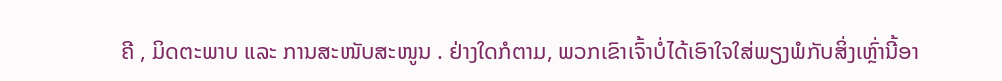ຄີ , ມິດຕະພາບ ແລະ ການສະໜັບສະໜູນ . ຢ່າງໃດກໍຕາມ, ພວກເຂົາເຈົ້າບໍ່ໄດ້ເອົາໃຈໃສ່ພຽງພໍກັບສິ່ງເຫຼົ່ານີ້ອາ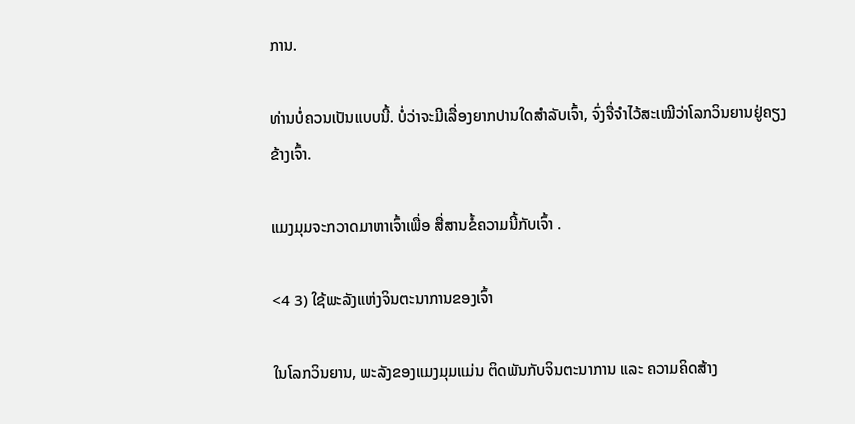ການ.

ທ່ານບໍ່ຄວນເປັນແບບນີ້. ບໍ່ວ່າຈະມີເລື່ອງຍາກປານໃດສຳລັບເຈົ້າ, ຈົ່ງຈື່ຈຳໄວ້ສະເໝີວ່າໂລກວິນຍານຢູ່ຄຽງຂ້າງເຈົ້າ.

ແມງມຸມຈະກວາດມາຫາເຈົ້າເພື່ອ ສື່ສານຂໍ້ຄວາມນີ້ກັບເຈົ້າ .

<4 3) ໃຊ້ພະລັງແຫ່ງຈິນຕະນາການຂອງເຈົ້າ

ໃນໂລກວິນຍານ, ພະລັງຂອງແມງມຸມແມ່ນ ຕິດພັນກັບຈິນຕະນາການ ແລະ ຄວາມຄິດສ້າງ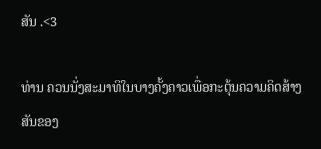ສັນ .<3

ທ່ານ ຄວນນັ່ງສະມາທິໃນບາງຄັ້ງຄາວເພື່ອກະຕຸ້ນຄວາມຄິດສ້າງສັນຂອງ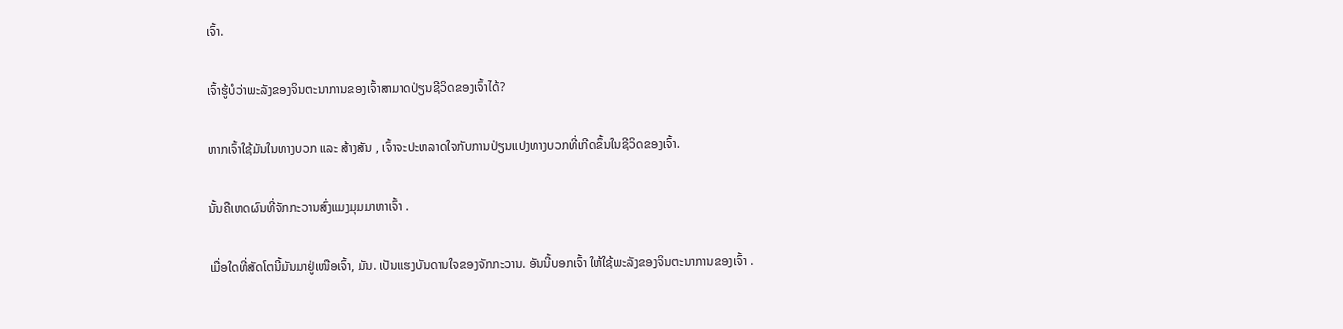ເຈົ້າ.

ເຈົ້າຮູ້ບໍວ່າພະລັງຂອງຈິນຕະນາການຂອງເຈົ້າສາມາດປ່ຽນຊີວິດຂອງເຈົ້າໄດ້?

ຫາກເຈົ້າໃຊ້ມັນໃນທາງບວກ ແລະ ສ້າງສັນ , ເຈົ້າຈະປະຫລາດໃຈກັບການປ່ຽນແປງທາງບວກທີ່ເກີດຂຶ້ນໃນຊີວິດຂອງເຈົ້າ.

ນັ້ນຄືເຫດຜົນທີ່ຈັກກະວານສົ່ງແມງມຸມມາຫາເຈົ້າ .

ເມື່ອໃດທີ່ສັດໂຕນີ້ມັນມາຢູ່ເໜືອເຈົ້າ, ມັນ. ເປັນແຮງບັນດານໃຈຂອງຈັກກະວານ. ອັນນີ້ບອກເຈົ້າ ໃຫ້ໃຊ້ພະລັງຂອງຈິນຕະນາການຂອງເຈົ້າ .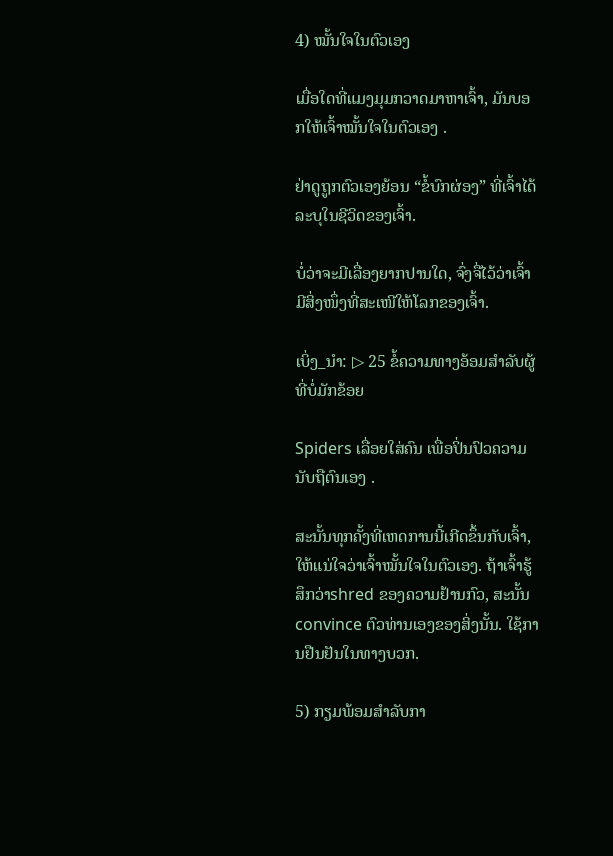4) ໝັ້ນໃຈໃນຕົວເອງ

ເມື່ອໃດທີ່ແມງມຸມກວາດມາຫາເຈົ້າ, ມັນບອກໃຫ້ເຈົ້າໝັ້ນໃຈໃນຕົວເອງ .

ຢ່າດູຖູກຕົວເອງຍ້ອນ “ຂໍ້ບົກຜ່ອງ” ທີ່ເຈົ້າໄດ້ລະບຸໃນຊີວິດຂອງເຈົ້າ.

ບໍ່ວ່າຈະມີເລື່ອງຍາກປານໃດ, ຈົ່ງຈື່ໄວ້ວ່າເຈົ້າມີສິ່ງໜຶ່ງທີ່ສະເໜີໃຫ້ໂລກຂອງເຈົ້າ.

ເບິ່ງ_ນຳ: ▷ 25 ຂໍ້ຄວາມທາງອ້ອມສໍາລັບຜູ້ທີ່ບໍ່ມັກຂ້ອຍ

Spiders ເລື່ອຍໃສ່ຄົນ ເພື່ອປິ່ນປົວຄວາມນັບຖືຕົນເອງ .

ສະນັ້ນທຸກຄັ້ງທີ່ເຫດການນີ້ເກີດຂຶ້ນກັບເຈົ້າ, ໃຫ້ແນ່ໃຈວ່າເຈົ້າໝັ້ນໃຈໃນຕົວເອງ. ຖ້າເຈົ້າຮູ້ສຶກວ່າshred ຂອງຄວາມຢ້ານກົວ, ສະນັ້ນ convince ຕົວທ່ານເອງຂອງສິ່ງນັ້ນ. ໃຊ້ການຢືນຢັນໃນທາງບວກ.

5) ກຽມພ້ອມສໍາລັບກາ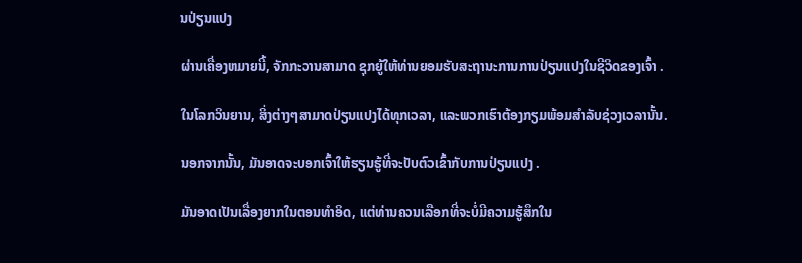ນປ່ຽນແປງ

ຜ່ານເຄື່ອງຫມາຍນີ້, ຈັກກະວານສາມາດ ຊຸກຍູ້ໃຫ້ທ່ານຍອມຮັບສະຖານະການການປ່ຽນແປງໃນຊີວິດຂອງເຈົ້າ .

ໃນໂລກວິນຍານ, ສິ່ງຕ່າງໆສາມາດປ່ຽນແປງໄດ້ທຸກເວລາ, ແລະພວກເຮົາຕ້ອງກຽມພ້ອມສໍາລັບຊ່ວງເວລານັ້ນ.

ນອກຈາກນັ້ນ, ມັນອາດຈະບອກເຈົ້າໃຫ້ຮຽນຮູ້ທີ່ຈະປັບຕົວເຂົ້າກັບການປ່ຽນແປງ .

ມັນອາດເປັນເລື່ອງຍາກໃນຕອນທໍາອິດ, ແຕ່ທ່ານຄວນເລືອກທີ່ຈະບໍ່ມີຄວາມຮູ້ສຶກໃນ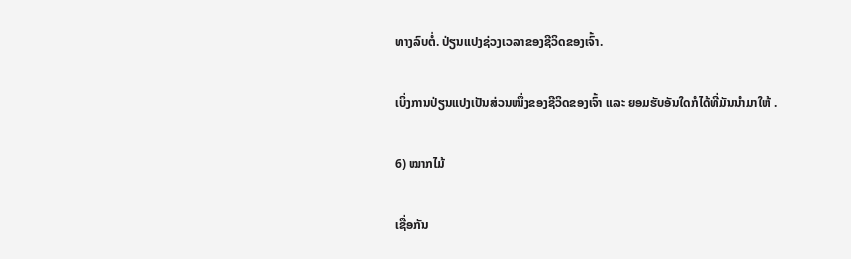ທາງລົບຕໍ່. ປ່ຽນແປງຊ່ວງເວລາຂອງຊີວິດຂອງເຈົ້າ.

ເບິ່ງການປ່ຽນແປງເປັນສ່ວນໜຶ່ງຂອງຊີວິດຂອງເຈົ້າ ແລະ ຍອມຮັບອັນໃດກໍໄດ້ທີ່ມັນນຳມາໃຫ້ .

6) ໝາກໄມ້

ເຊື່ອກັນ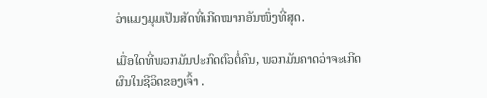ວ່າແມງມຸມເປັນສັດທີ່ເກີດໝາກອັນໜຶ່ງທີ່ສຸດ.

ເມື່ອໃດທີ່ພວກມັນປະກົດຕົວຕໍ່ຄົນ, ພວກມັນຄາດວ່າຈະເກີດຜົນໃນຊີວິດຂອງເຈົ້າ .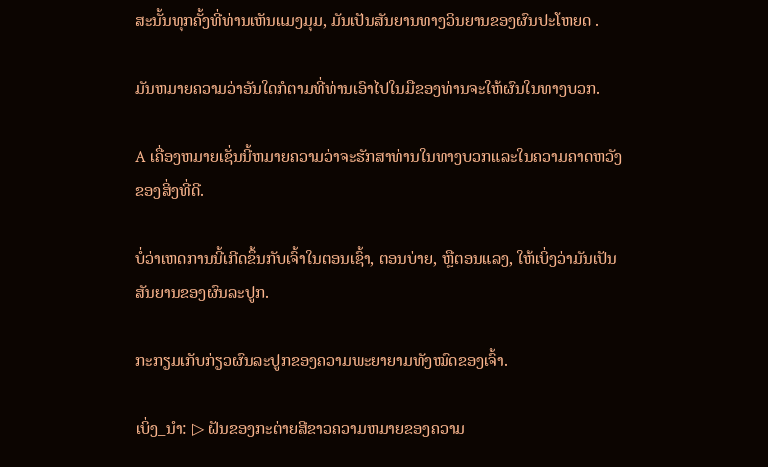ສະນັ້ນທຸກຄັ້ງທີ່ທ່ານເຫັນແມງມຸມ, ມັນເປັນສັນຍານທາງວິນຍານຂອງຜົນປະໂຫຍດ .

ມັນຫມາຍຄວາມວ່າອັນໃດກໍຕາມທີ່ທ່ານເອົາໄປໃນມືຂອງທ່ານຈະໃຫ້ຜົນໃນທາງບວກ.

A ເຄື່ອງຫມາຍເຊັ່ນນີ້ຫມາຍຄວາມວ່າຈະຮັກສາທ່ານໃນທາງບວກແລະໃນຄວາມຄາດຫວັງຂອງສິ່ງທີ່ດີ.

ບໍ່ວ່າເຫດການນີ້ເກີດຂຶ້ນກັບເຈົ້າໃນຕອນເຊົ້າ, ຕອນບ່າຍ, ຫຼືຕອນແລງ, ໃຫ້ເບິ່ງວ່າມັນເປັນສັນຍານຂອງຜົນລະປູກ.

ກະກຽມເກັບກ່ຽວຜົນລະປູກຂອງຄວາມພະຍາຍາມທັງໝົດຂອງເຈົ້າ.

ເບິ່ງ_ນຳ: ▷ ຝັນຂອງກະຕ່າຍສີຂາວຄວາມຫມາຍຂອງຄວາມ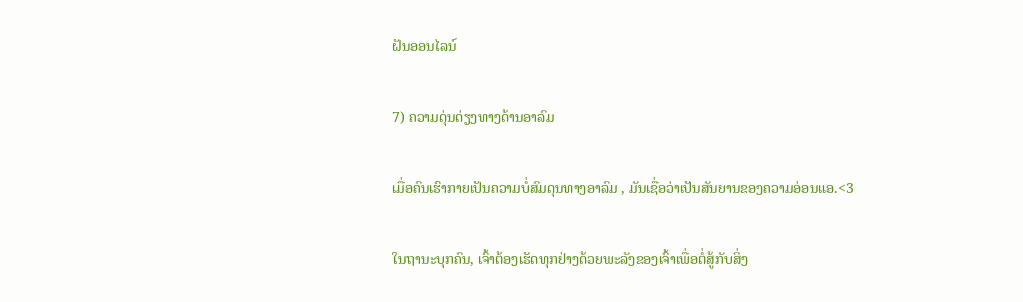ຝັນອອນໄລນ໌

7) ຄວາມດຸ່ນດ່ຽງທາງດ້ານອາລົມ

ເມື່ອຄົນເຮົາກາຍເປັນຄວາມບໍ່ສົມດຸນທາງອາລົມ , ມັນເຊື່ອວ່າເປັນສັນຍານຂອງຄວາມອ່ອນແອ.<3

ໃນຖານະບຸກຄົນ, ເຈົ້າຕ້ອງເຮັດທຸກຢ່າງດ້ວຍພະລັງຂອງເຈົ້າເພື່ອຕໍ່ສູ້ກັບສິ່ງ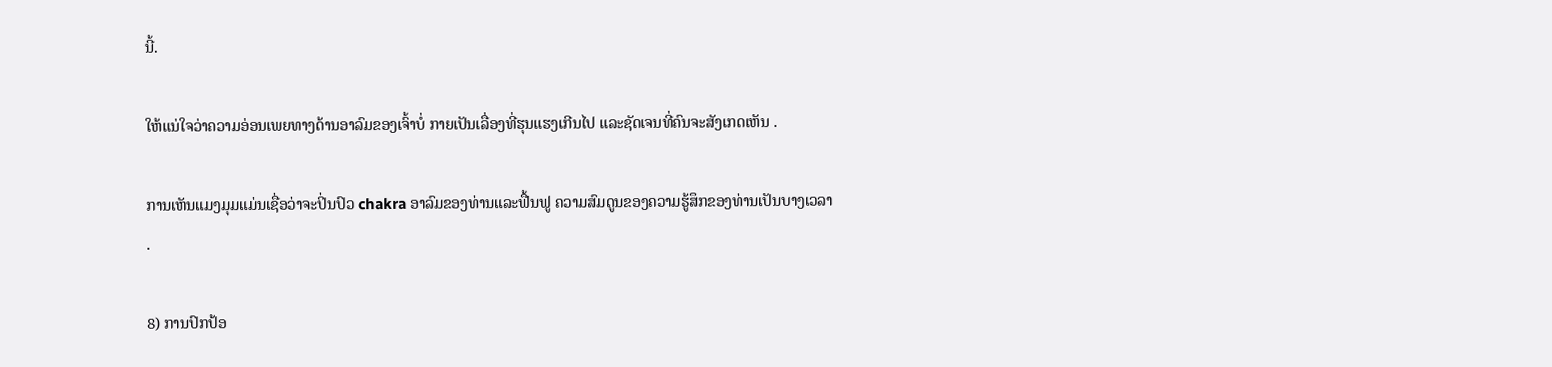ນີ້.

ໃຫ້ແນ່ໃຈວ່າຄວາມອ່ອນເພຍທາງດ້ານອາລົມຂອງເຈົ້າບໍ່ ກາຍເປັນເລື່ອງທີ່ຮຸນແຮງເກີນໄປ ແລະຊັດເຈນທີ່ຄົນຈະສັງເກດເຫັນ .

ການເຫັນແມງມຸມແມ່ນເຊື່ອວ່າຈະປິ່ນປົວ chakra ອາລົມຂອງທ່ານແລະຟື້ນຟູ ຄວາມສົມດູນຂອງຄວາມຮູ້ສຶກຂອງທ່ານເປັນບາງເວລາ .

8) ການປົກປ້ອ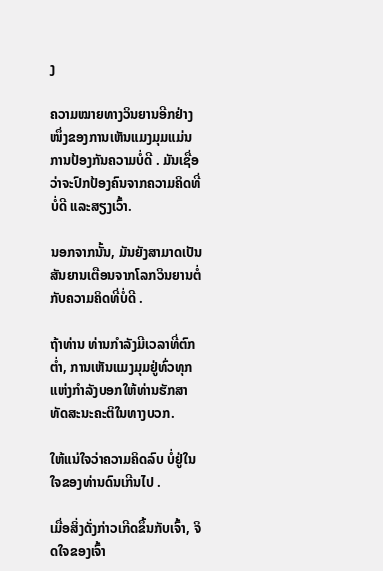ງ

ຄວາມໝາຍທາງວິນຍານອີກຢ່າງໜຶ່ງຂອງການເຫັນແມງມຸມແມ່ນ ການປ້ອງກັນຄວາມບໍ່ດີ . ມັນເຊື່ອວ່າຈະປົກປ້ອງຄົນຈາກຄວາມຄິດທີ່ບໍ່ດີ ແລະສຽງເວົ້າ.

ນອກຈາກນັ້ນ, ມັນຍັງສາມາດເປັນ ສັນຍານເຕືອນຈາກໂລກວິນຍານຕໍ່ກັບຄວາມຄິດທີ່ບໍ່ດີ .

ຖ້າທ່ານ ທ່ານກໍາລັງມີເວລາທີ່ຕົກຕໍ່າ, ການເຫັນແມງມຸມຢູ່ທົ່ວທຸກແຫ່ງກໍາລັງບອກໃຫ້ທ່ານຮັກສາທັດສະນະຄະຕິໃນທາງບວກ.

ໃຫ້ແນ່ໃຈວ່າຄວາມຄິດລົບ ບໍ່ຢູ່ໃນໃຈຂອງທ່ານດົນເກີນໄປ .

ເມື່ອສິ່ງດັ່ງກ່າວເກີດຂຶ້ນກັບເຈົ້າ, ຈິດໃຈຂອງເຈົ້າ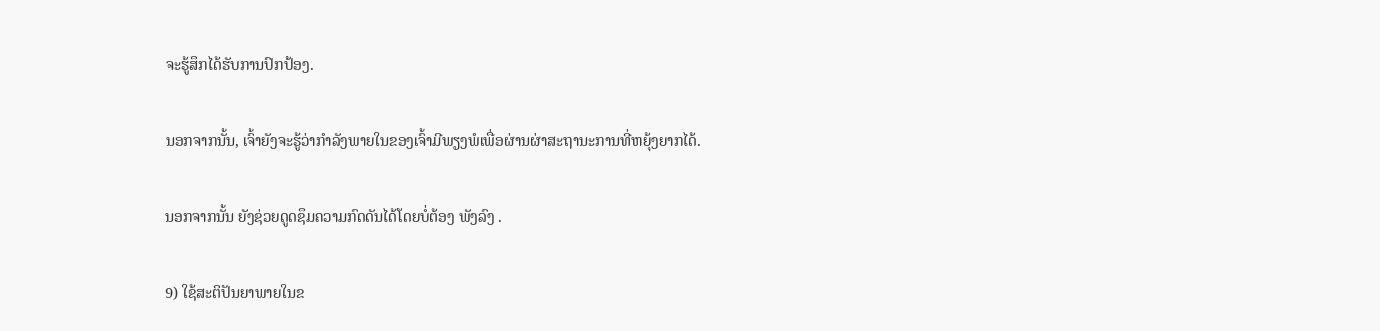ຈະຮູ້ສຶກໄດ້ຮັບການປົກປ້ອງ.

ນອກຈາກນັ້ນ, ເຈົ້າຍັງຈະຮູ້ວ່າກຳລັງພາຍໃນຂອງເຈົ້າມີພຽງພໍເພື່ອຜ່ານຜ່າສະຖານະການທີ່ຫຍຸ້ງຍາກໄດ້.

ນອກຈາກນັ້ນ ຍັງຊ່ວຍດູດຊຶມຄວາມກົດດັນໄດ້ໂດຍບໍ່ຕ້ອງ ພັງລົງ .

9) ໃຊ້ສະຕິປັນຍາພາຍໃນຂ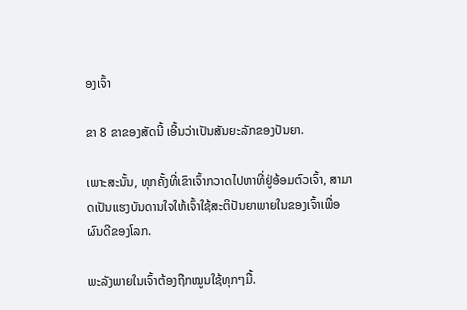ອງເຈົ້າ

ຂາ 8 ຂາຂອງສັດນີ້ ເອີ້ນວ່າເປັນສັນຍະລັກຂອງປັນຍາ.

ເພາະສະນັ້ນ, ທຸກຄັ້ງທີ່ເຂົາເຈົ້າກວາດໄປຫາທີ່ຢູ່ອ້ອມຕົວເຈົ້າ, ສາມາດເປັນແຮງບັນດານໃຈໃຫ້ເຈົ້າໃຊ້ສະຕິປັນຍາພາຍໃນຂອງເຈົ້າເພື່ອຜົນດີຂອງໂລກ.

ພະລັງພາຍໃນເຈົ້າຕ້ອງຖືກໝູນໃຊ້ທຸກໆມື້.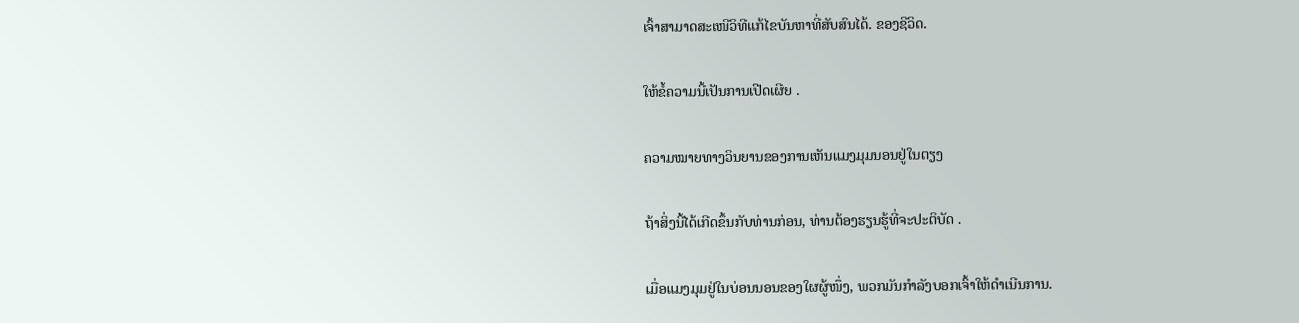ເຈົ້າສາມາດສະເໜີວິທີແກ້ໄຂບັນຫາທີ່ສັບສົນໄດ້. ຂອງຊີວິດ.

ໃຫ້ຂໍ້ຄວາມນີ້ເປັນການເປີດເຜີຍ .

ຄວາມໝາຍທາງວິນຍານຂອງການເຫັນແມງມຸມນອນຢູ່ໃນຕຽງ

ຖ້າສິ່ງນີ້ໄດ້ເກີດຂຶ້ນກັບທ່ານກ່ອນ, ທ່ານຕ້ອງຮຽນຮູ້ທີ່ຈະປະຕິບັດ .

ເມື່ອແມງມຸມຢູ່ໃນບ່ອນນອນຂອງໃຜຜູ້ໜຶ່ງ, ພວກມັນກຳລັງບອກເຈົ້າໃຫ້ດຳເນີນການ.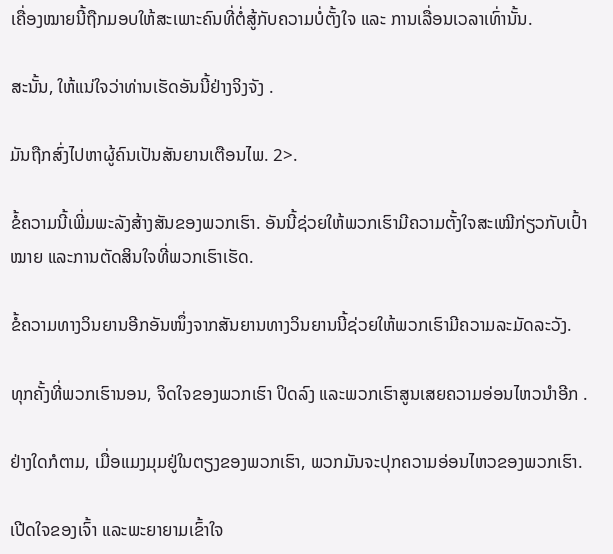ເຄື່ອງໝາຍນີ້ຖືກມອບໃຫ້ສະເພາະຄົນທີ່ຕໍ່ສູ້ກັບຄວາມບໍ່ຕັ້ງໃຈ ແລະ ການເລື່ອນເວລາເທົ່ານັ້ນ.

ສະນັ້ນ, ໃຫ້ແນ່ໃຈວ່າທ່ານເຮັດອັນນີ້ຢ່າງຈິງຈັງ .

ມັນຖືກສົ່ງໄປຫາຜູ້ຄົນເປັນສັນຍານເຕືອນໄພ. 2>.

ຂໍ້ຄວາມນີ້ເພີ່ມພະລັງສ້າງສັນຂອງພວກເຮົາ. ອັນນີ້ຊ່ວຍໃຫ້ພວກເຮົາມີຄວາມຕັ້ງໃຈສະເໝີກ່ຽວກັບເປົ້າໝາຍ ແລະການຕັດສິນໃຈທີ່ພວກເຮົາເຮັດ.

ຂໍ້ຄວາມທາງວິນຍານອີກອັນໜຶ່ງຈາກສັນຍານທາງວິນຍານນີ້ຊ່ວຍໃຫ້ພວກເຮົາມີຄວາມລະມັດລະວັງ.

ທຸກຄັ້ງທີ່ພວກເຮົານອນ, ຈິດໃຈຂອງພວກເຮົາ ປິດລົງ ແລະພວກເຮົາສູນເສຍຄວາມອ່ອນໄຫວນຳອີກ .

ຢ່າງໃດກໍຕາມ, ເມື່ອແມງມຸມຢູ່ໃນຕຽງຂອງພວກເຮົາ, ພວກມັນຈະປຸກຄວາມອ່ອນໄຫວຂອງພວກເຮົາ.

ເປີດໃຈຂອງເຈົ້າ ແລະພະຍາຍາມເຂົ້າໃຈ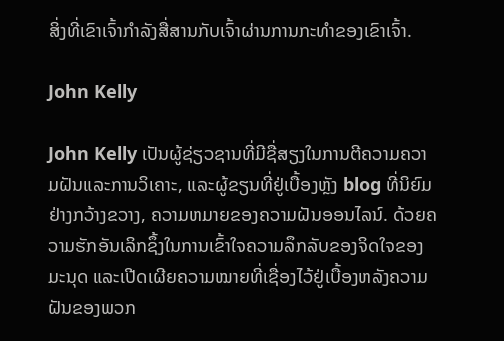ສິ່ງທີ່ເຂົາເຈົ້າກຳລັງສື່ສານກັບເຈົ້າຜ່ານການກະທຳຂອງເຂົາເຈົ້າ.

John Kelly

John Kelly ເປັນຜູ້ຊ່ຽວຊານທີ່ມີຊື່ສຽງໃນການຕີຄວາມຄວາມຝັນແລະການວິເຄາະ, ແລະຜູ້ຂຽນທີ່ຢູ່ເບື້ອງຫຼັງ blog ທີ່ນິຍົມຢ່າງກວ້າງຂວາງ, ຄວາມຫມາຍຂອງຄວາມຝັນອອນໄລນ໌. ດ້ວຍຄວາມຮັກອັນເລິກຊຶ້ງໃນການເຂົ້າໃຈຄວາມລຶກລັບຂອງຈິດໃຈຂອງມະນຸດ ແລະເປີດເຜີຍຄວາມໝາຍທີ່ເຊື່ອງໄວ້ຢູ່ເບື້ອງຫລັງຄວາມຝັນຂອງພວກ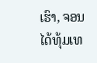ເຮົາ, ຈອນໄດ້ທຸ້ມເທ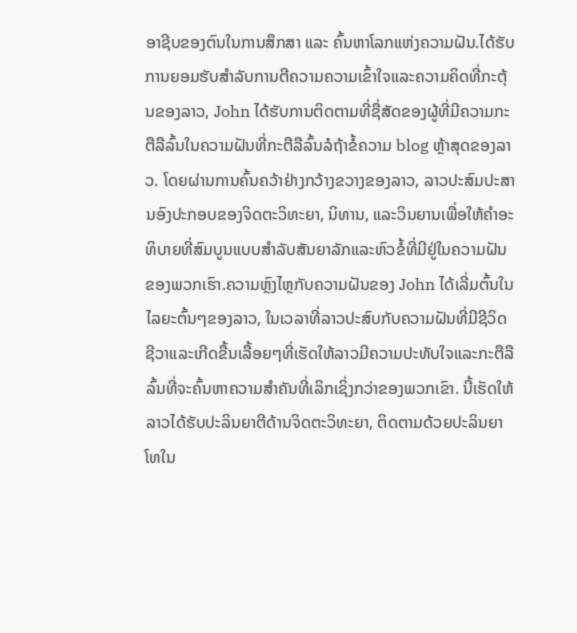ອາຊີບຂອງຕົນໃນການສຶກສາ ແລະ ຄົ້ນຫາໂລກແຫ່ງຄວາມຝັນ.ໄດ້ຮັບການຍອມຮັບສໍາລັບການຕີຄວາມຄວາມເຂົ້າໃຈແລະຄວາມຄິດທີ່ກະຕຸ້ນຂອງລາວ, John ໄດ້ຮັບການຕິດຕາມທີ່ຊື່ສັດຂອງຜູ້ທີ່ມີຄວາມກະຕືລືລົ້ນໃນຄວາມຝັນທີ່ກະຕືລືລົ້ນລໍຖ້າຂໍ້ຄວາມ blog ຫຼ້າສຸດຂອງລາວ. ໂດຍຜ່ານການຄົ້ນຄວ້າຢ່າງກວ້າງຂວາງຂອງລາວ, ລາວປະສົມປະສານອົງປະກອບຂອງຈິດຕະວິທະຍາ, ນິທານ, ແລະວິນຍານເພື່ອໃຫ້ຄໍາອະທິບາຍທີ່ສົມບູນແບບສໍາລັບສັນຍາລັກແລະຫົວຂໍ້ທີ່ມີຢູ່ໃນຄວາມຝັນຂອງພວກເຮົາ.ຄວາມຫຼົງໄຫຼກັບຄວາມຝັນຂອງ John ໄດ້ເລີ່ມຕົ້ນໃນໄລຍະຕົ້ນໆຂອງລາວ, ໃນເວລາທີ່ລາວປະສົບກັບຄວາມຝັນທີ່ມີຊີວິດຊີວາແລະເກີດຂື້ນເລື້ອຍໆທີ່ເຮັດໃຫ້ລາວມີຄວາມປະທັບໃຈແລະກະຕືລືລົ້ນທີ່ຈະຄົ້ນຫາຄວາມສໍາຄັນທີ່ເລິກເຊິ່ງກວ່າຂອງພວກເຂົາ. ນີ້ເຮັດໃຫ້ລາວໄດ້ຮັບປະລິນຍາຕີດ້ານຈິດຕະວິທະຍາ, ຕິດຕາມດ້ວຍປະລິນຍາໂທໃນ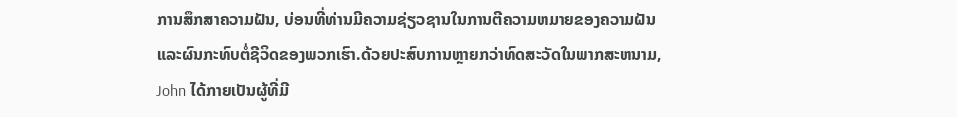ການສຶກສາຄວາມຝັນ, ບ່ອນທີ່ທ່ານມີຄວາມຊ່ຽວຊານໃນການຕີຄວາມຫມາຍຂອງຄວາມຝັນແລະຜົນກະທົບຕໍ່ຊີວິດຂອງພວກເຮົາ.ດ້ວຍປະສົບການຫຼາຍກວ່າທົດສະວັດໃນພາກສະຫນາມ, John ໄດ້ກາຍເປັນຜູ້ທີ່ມີ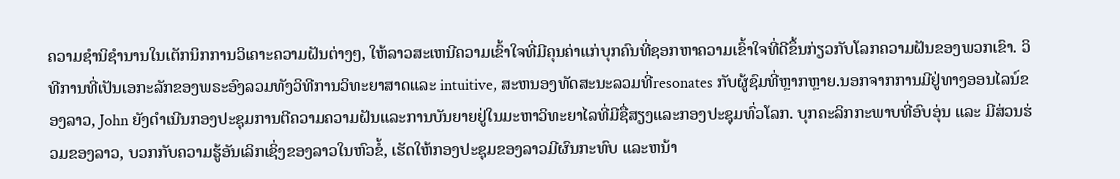ຄວາມຊໍານິຊໍານານໃນເຕັກນິກການວິເຄາະຄວາມຝັນຕ່າງໆ, ໃຫ້ລາວສະເຫນີຄວາມເຂົ້າໃຈທີ່ມີຄຸນຄ່າແກ່ບຸກຄົນທີ່ຊອກຫາຄວາມເຂົ້າໃຈທີ່ດີຂຶ້ນກ່ຽວກັບໂລກຄວາມຝັນຂອງພວກເຂົາ. ວິທີການທີ່ເປັນເອກະລັກຂອງພຣະອົງລວມທັງວິທີການວິທະຍາສາດແລະ intuitive, ສະຫນອງທັດສະນະລວມທີ່resonates ກັບຜູ້ຊົມທີ່ຫຼາກຫຼາຍ.ນອກຈາກການມີຢູ່ທາງອອນໄລນ໌ຂອງລາວ, John ຍັງດໍາເນີນກອງປະຊຸມການຕີຄວາມຄວາມຝັນແລະການບັນຍາຍຢູ່ໃນມະຫາວິທະຍາໄລທີ່ມີຊື່ສຽງແລະກອງປະຊຸມທົ່ວໂລກ. ບຸກຄະລິກກະພາບທີ່ອົບອຸ່ນ ແລະ ມີສ່ວນຮ່ວມຂອງລາວ, ບວກກັບຄວາມຮູ້ອັນເລິກເຊິ່ງຂອງລາວໃນຫົວຂໍ້, ເຮັດໃຫ້ກອງປະຊຸມຂອງລາວມີຜົນກະທົບ ແລະຫນ້າ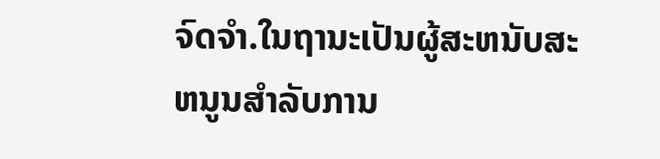ຈົດຈໍາ.ໃນຖານະເປັນຜູ້ສະຫນັບສະຫນູນສໍາລັບການ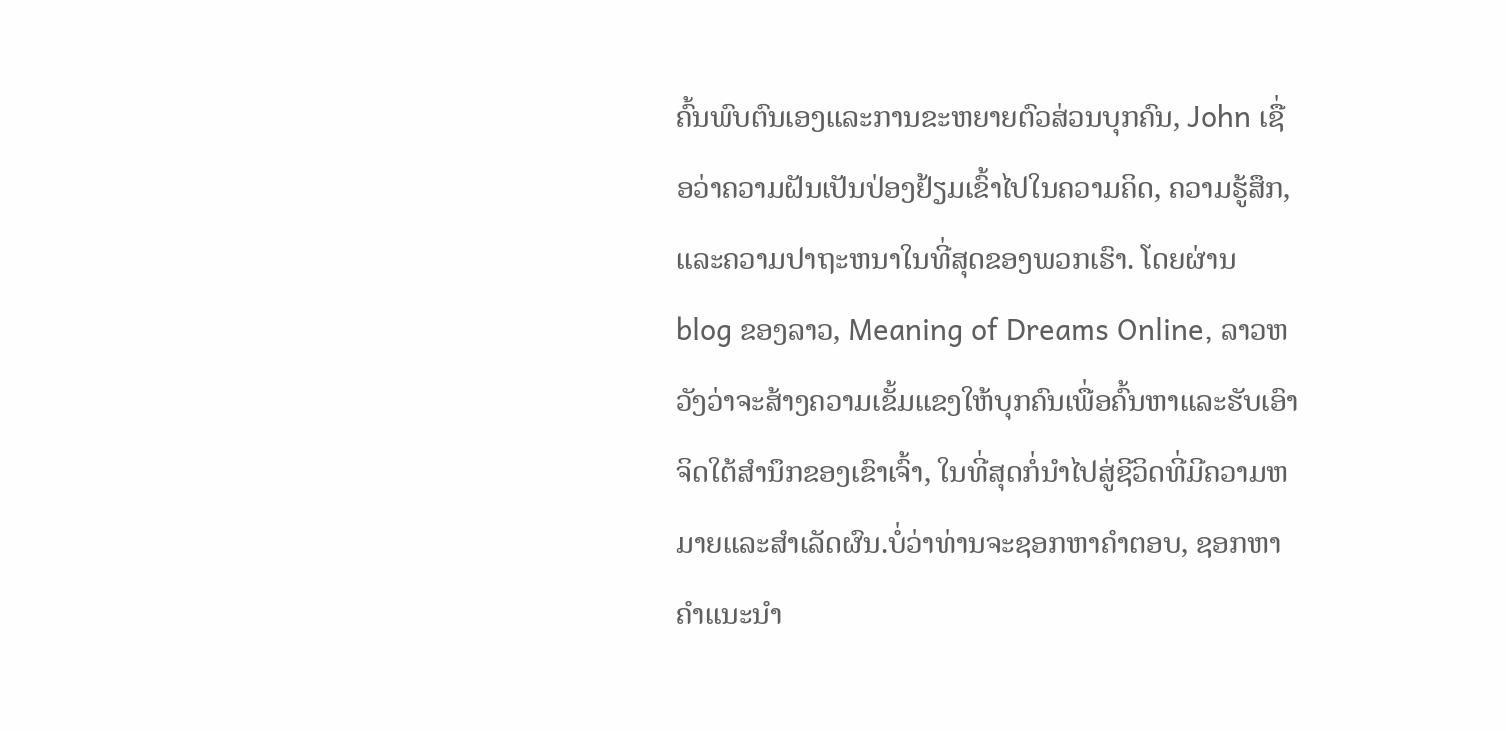ຄົ້ນພົບຕົນເອງແລະການຂະຫຍາຍຕົວສ່ວນບຸກຄົນ, John ເຊື່ອວ່າຄວາມຝັນເປັນປ່ອງຢ້ຽມເຂົ້າໄປໃນຄວາມຄິດ, ຄວາມຮູ້ສຶກ, ແລະຄວາມປາຖະຫນາໃນທີ່ສຸດຂອງພວກເຮົາ. ໂດຍຜ່ານ blog ຂອງລາວ, Meaning of Dreams Online, ລາວຫວັງວ່າຈະສ້າງຄວາມເຂັ້ມແຂງໃຫ້ບຸກຄົນເພື່ອຄົ້ນຫາແລະຮັບເອົາຈິດໃຕ້ສໍານຶກຂອງເຂົາເຈົ້າ, ໃນທີ່ສຸດກໍ່ນໍາໄປສູ່ຊີວິດທີ່ມີຄວາມຫມາຍແລະສໍາເລັດຜົນ.ບໍ່ວ່າທ່ານຈະຊອກຫາຄໍາຕອບ, ຊອກຫາຄໍາແນະນໍາ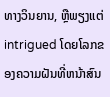ທາງວິນຍານ, ຫຼືພຽງແຕ່ intrigued ໂດຍໂລກຂອງຄວາມຝັນທີ່ຫນ້າສົນ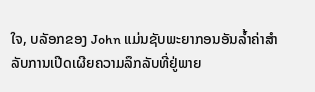ໃຈ, ບລັອກຂອງ John ແມ່ນຊັບພະຍາກອນອັນລ້ຳຄ່າສໍາລັບການເປີດເຜີຍຄວາມລຶກລັບທີ່ຢູ່ພາຍ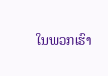ໃນພວກເຮົາ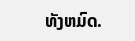ທັງຫມົດ.